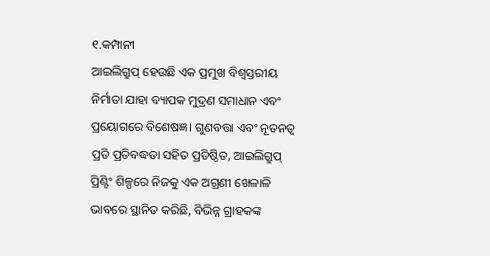୧.କମ୍ପାନୀ
ଆଇଲିଗ୍ରୁପ୍ ହେଉଛି ଏକ ପ୍ରମୁଖ ବିଶ୍ୱସ୍ତରୀୟ ନିର୍ମାତା ଯାହା ବ୍ୟାପକ ମୁଦ୍ରଣ ସମାଧାନ ଏବଂ ପ୍ରୟୋଗରେ ବିଶେଷଜ୍ଞ। ଗୁଣବତ୍ତା ଏବଂ ନୂତନତ୍ୱ ପ୍ରତି ପ୍ରତିବଦ୍ଧତା ସହିତ ପ୍ରତିଷ୍ଠିତ, ଆଇଲିଗ୍ରୁପ୍ ପ୍ରିଣ୍ଟିଂ ଶିଳ୍ପରେ ନିଜକୁ ଏକ ଅଗ୍ରଣୀ ଖେଳାଳି ଭାବରେ ସ୍ଥାନିତ କରିଛି, ବିଭିନ୍ନ ଗ୍ରାହକଙ୍କ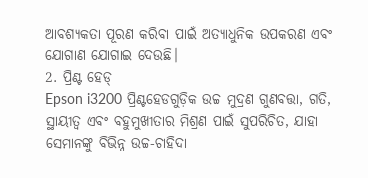ଆବଶ୍ୟକତା ପୂରଣ କରିବା ପାଇଁ ଅତ୍ୟାଧୁନିକ ଉପକରଣ ଏବଂ ଯୋଗାଣ ଯୋଗାଇ ଦେଉଛି।
2. ପ୍ରିଣ୍ଟ ହେଡ୍
Epson i3200 ପ୍ରିଣ୍ଟହେଡଗୁଡ଼ିକ ଉଚ୍ଚ ମୁଦ୍ରଣ ଗୁଣବତ୍ତା, ଗତି, ସ୍ଥାୟୀତ୍ୱ ଏବଂ ବହୁମୁଖୀତାର ମିଶ୍ରଣ ପାଇଁ ସୁପରିଚିତ, ଯାହା ସେମାନଙ୍କୁ ବିଭିନ୍ନ ଉଚ୍ଚ-ଚାହିଦା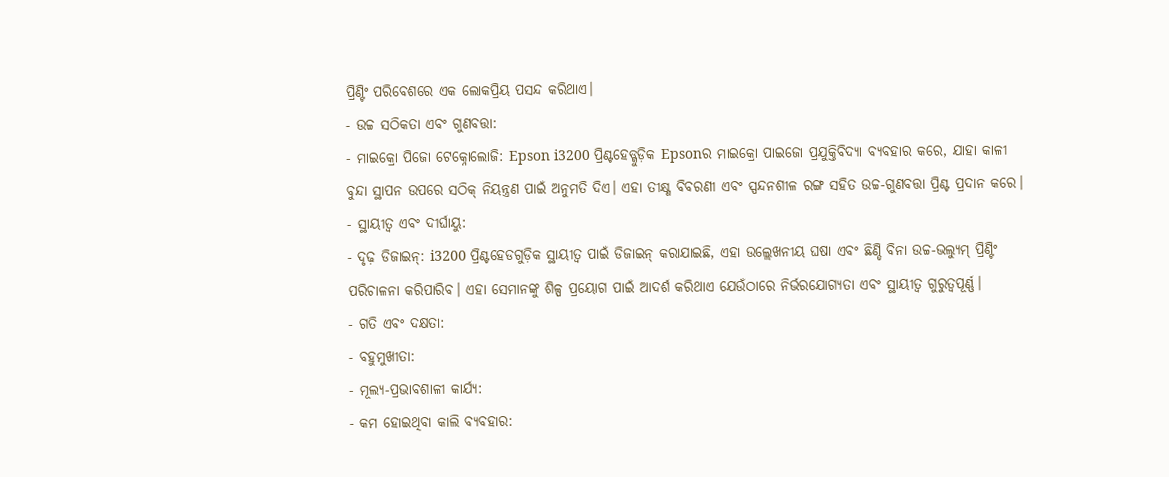ପ୍ରିଣ୍ଟିଂ ପରିବେଶରେ ଏକ ଲୋକପ୍ରିୟ ପସନ୍ଦ କରିଥାଏ।
- ଉଚ୍ଚ ସଠିକତା ଏବଂ ଗୁଣବତ୍ତା:
- ମାଇକ୍ରୋ ପିଜୋ ଟେକ୍ନୋଲୋଜି: Epson i3200 ପ୍ରିଣ୍ଟହେଡ୍ଗୁଡ଼ିକ Epsonର ମାଇକ୍ରୋ ପାଇଜୋ ପ୍ରଯୁକ୍ତିବିଦ୍ୟା ବ୍ୟବହାର କରେ, ଯାହା କାଳୀ ବୁନ୍ଦା ସ୍ଥାପନ ଉପରେ ସଠିକ୍ ନିୟନ୍ତ୍ରଣ ପାଇଁ ଅନୁମତି ଦିଏ। ଏହା ତୀକ୍ଷ୍ଣ ବିବରଣୀ ଏବଂ ସ୍ପନ୍ଦନଶୀଳ ରଙ୍ଗ ସହିତ ଉଚ୍ଚ-ଗୁଣବତ୍ତା ପ୍ରିଣ୍ଟ ପ୍ରଦାନ କରେ।
- ସ୍ଥାୟୀତ୍ୱ ଏବଂ ଦୀର୍ଘାୟୁ:
- ଦୃଢ଼ ଡିଜାଇନ୍: i3200 ପ୍ରିଣ୍ଟହେଡଗୁଡ଼ିକ ସ୍ଥାୟୀତ୍ୱ ପାଇଁ ଡିଜାଇନ୍ କରାଯାଇଛି, ଏହା ଉଲ୍ଲେଖନୀୟ ଘଷା ଏବଂ ଛିଣ୍ଡି ବିନା ଉଚ୍ଚ-ଭଲ୍ୟୁମ୍ ପ୍ରିଣ୍ଟିଂ ପରିଚାଳନା କରିପାରିବ। ଏହା ସେମାନଙ୍କୁ ଶିଳ୍ପ ପ୍ରୟୋଗ ପାଇଁ ଆଦର୍ଶ କରିଥାଏ ଯେଉଁଠାରେ ନିର୍ଭରଯୋଗ୍ୟତା ଏବଂ ସ୍ଥାୟୀତ୍ୱ ଗୁରୁତ୍ୱପୂର୍ଣ୍ଣ।
- ଗତି ଏବଂ ଦକ୍ଷତା:
- ବହୁମୁଖୀତା:
- ମୂଲ୍ୟ-ପ୍ରଭାବଶାଳୀ କାର୍ଯ୍ୟ:
- କମ ହୋଇଥିବା କାଲି ବ୍ୟବହାର: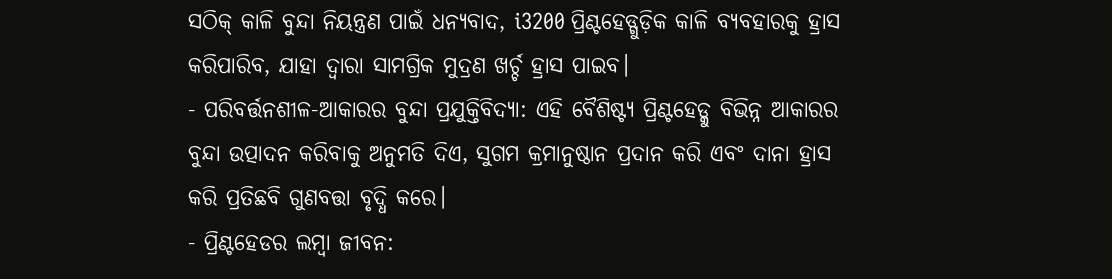ସଠିକ୍ କାଳି ବୁନ୍ଦା ନିୟନ୍ତ୍ରଣ ପାଇଁ ଧନ୍ୟବାଦ, i3200 ପ୍ରିଣ୍ଟହେଡ୍ଗୁଡ଼ିକ କାଳି ବ୍ୟବହାରକୁ ହ୍ରାସ କରିପାରିବ, ଯାହା ଦ୍ଵାରା ସାମଗ୍ରିକ ମୁଦ୍ରଣ ଖର୍ଚ୍ଚ ହ୍ରାସ ପାଇବ।
- ପରିବର୍ତ୍ତନଶୀଳ-ଆକାରର ବୁନ୍ଦା ପ୍ରଯୁକ୍ତିବିଦ୍ୟା: ଏହି ବୈଶିଷ୍ଟ୍ୟ ପ୍ରିଣ୍ଟହେଡ୍କୁ ବିଭିନ୍ନ ଆକାରର ବୁନ୍ଦା ଉତ୍ପାଦନ କରିବାକୁ ଅନୁମତି ଦିଏ, ସୁଗମ କ୍ରମାନୁଷ୍ଠାନ ପ୍ରଦାନ କରି ଏବଂ ଦାନା ହ୍ରାସ କରି ପ୍ରତିଛବି ଗୁଣବତ୍ତା ବୃଦ୍ଧି କରେ।
- ପ୍ରିଣ୍ଟହେଡର ଲମ୍ବା ଜୀବନ: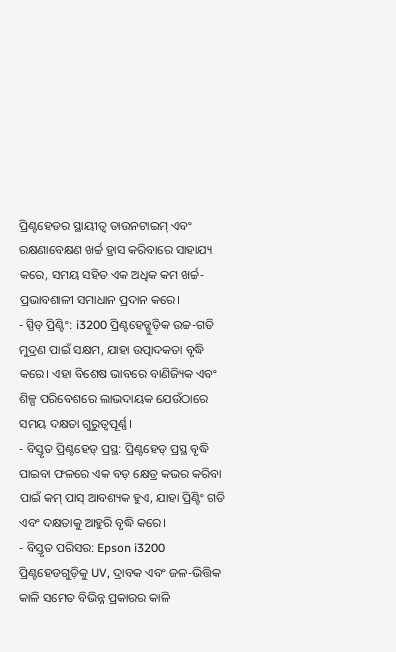ପ୍ରିଣ୍ଟହେଡର ସ୍ଥାୟୀତ୍ୱ ଡାଉନଟାଇମ୍ ଏବଂ ରକ୍ଷଣାବେକ୍ଷଣ ଖର୍ଚ୍ଚ ହ୍ରାସ କରିବାରେ ସାହାଯ୍ୟ କରେ, ସମୟ ସହିତ ଏକ ଅଧିକ କମ ଖର୍ଚ୍ଚ-ପ୍ରଭାବଶାଳୀ ସମାଧାନ ପ୍ରଦାନ କରେ।
- ସ୍ପିଡ୍ ପ୍ରିଣ୍ଟିଂ: i3200 ପ୍ରିଣ୍ଟହେଡ୍ଗୁଡ଼ିକ ଉଚ୍ଚ-ଗତି ମୁଦ୍ରଣ ପାଇଁ ସକ୍ଷମ, ଯାହା ଉତ୍ପାଦକତା ବୃଦ୍ଧି କରେ। ଏହା ବିଶେଷ ଭାବରେ ବାଣିଜ୍ୟିକ ଏବଂ ଶିଳ୍ପ ପରିବେଶରେ ଲାଭଦାୟକ ଯେଉଁଠାରେ ସମୟ ଦକ୍ଷତା ଗୁରୁତ୍ୱପୂର୍ଣ୍ଣ।
- ବିସ୍ତୃତ ପ୍ରିଣ୍ଟହେଡ୍ ପ୍ରସ୍ଥ: ପ୍ରିଣ୍ଟହେଡ୍ ପ୍ରସ୍ଥ ବୃଦ୍ଧି ପାଇବା ଫଳରେ ଏକ ବଡ଼ କ୍ଷେତ୍ର କଭର କରିବା ପାଇଁ କମ୍ ପାସ୍ ଆବଶ୍ୟକ ହୁଏ, ଯାହା ପ୍ରିଣ୍ଟିଂ ଗତି ଏବଂ ଦକ୍ଷତାକୁ ଆହୁରି ବୃଦ୍ଧି କରେ।
- ବିସ୍ତୃତ ପରିସର: Epson i3200 ପ୍ରିଣ୍ଟହେଡଗୁଡ଼ିକୁ UV, ଦ୍ରାବକ ଏବଂ ଜଳ-ଭିତ୍ତିକ କାଳି ସମେତ ବିଭିନ୍ନ ପ୍ରକାରର କାଳି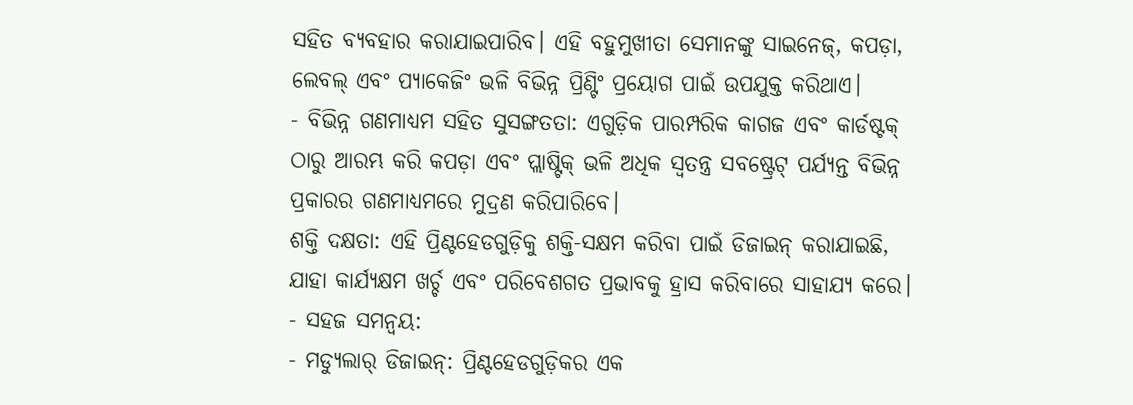ସହିତ ବ୍ୟବହାର କରାଯାଇପାରିବ। ଏହି ବହୁମୁଖୀତା ସେମାନଙ୍କୁ ସାଇନେଜ୍, କପଡ଼ା, ଲେବଲ୍ ଏବଂ ପ୍ୟାକେଜିଂ ଭଳି ବିଭିନ୍ନ ପ୍ରିଣ୍ଟିଂ ପ୍ରୟୋଗ ପାଇଁ ଉପଯୁକ୍ତ କରିଥାଏ।
- ବିଭିନ୍ନ ଗଣମାଧ୍ୟମ ସହିତ ସୁସଙ୍ଗତତା: ଏଗୁଡ଼ିକ ପାରମ୍ପରିକ କାଗଜ ଏବଂ କାର୍ଡଷ୍ଟକ୍ ଠାରୁ ଆରମ୍ଭ କରି କପଡ଼ା ଏବଂ ପ୍ଲାଷ୍ଟିକ୍ ଭଳି ଅଧିକ ସ୍ୱତନ୍ତ୍ର ସବଷ୍ଟ୍ରେଟ୍ ପର୍ଯ୍ୟନ୍ତ ବିଭିନ୍ନ ପ୍ରକାରର ଗଣମାଧ୍ୟମରେ ମୁଦ୍ରଣ କରିପାରିବେ।
ଶକ୍ତି ଦକ୍ଷତା: ଏହି ପ୍ରିଣ୍ଟହେଡଗୁଡ଼ିକୁ ଶକ୍ତି-ସକ୍ଷମ କରିବା ପାଇଁ ଡିଜାଇନ୍ କରାଯାଇଛି, ଯାହା କାର୍ଯ୍ୟକ୍ଷମ ଖର୍ଚ୍ଚ ଏବଂ ପରିବେଶଗତ ପ୍ରଭାବକୁ ହ୍ରାସ କରିବାରେ ସାହାଯ୍ୟ କରେ।
- ସହଜ ସମନ୍ୱୟ:
- ମଡ୍ୟୁଲାର୍ ଡିଜାଇନ୍: ପ୍ରିଣ୍ଟହେଡଗୁଡ଼ିକର ଏକ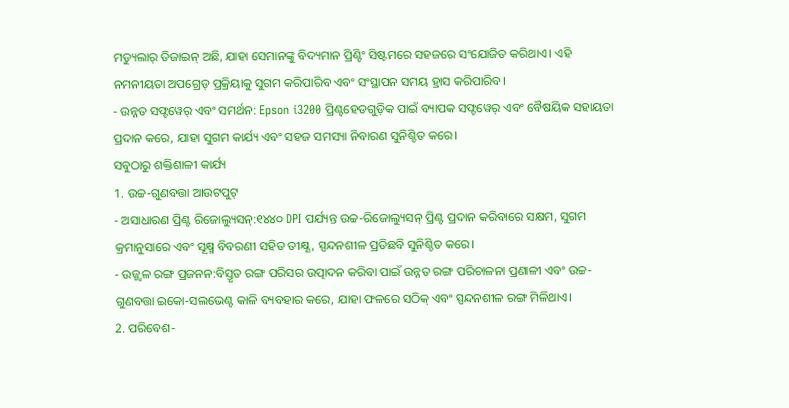ମଡ୍ୟୁଲାର୍ ଡିଜାଇନ୍ ଅଛି, ଯାହା ସେମାନଙ୍କୁ ବିଦ୍ୟମାନ ପ୍ରିଣ୍ଟିଂ ସିଷ୍ଟମରେ ସହଜରେ ସଂଯୋଜିତ କରିଥାଏ। ଏହି ନମନୀୟତା ଅପଗ୍ରେଡ୍ ପ୍ରକ୍ରିୟାକୁ ସୁଗମ କରିପାରିବ ଏବଂ ସଂସ୍ଥାପନ ସମୟ ହ୍ରାସ କରିପାରିବ।
- ଉନ୍ନତ ସଫ୍ଟୱେର୍ ଏବଂ ସମର୍ଥନ: Epson i3200 ପ୍ରିଣ୍ଟହେଡଗୁଡ଼ିକ ପାଇଁ ବ୍ୟାପକ ସଫ୍ଟୱେର୍ ଏବଂ ବୈଷୟିକ ସହାୟତା ପ୍ରଦାନ କରେ, ଯାହା ସୁଗମ କାର୍ଯ୍ୟ ଏବଂ ସହଜ ସମସ୍ୟା ନିବାରଣ ସୁନିଶ୍ଚିତ କରେ।
ସବୁଠାରୁ ଶକ୍ତିଶାଳୀ କାର୍ଯ୍ୟ
1. ଉଚ୍ଚ-ଗୁଣବତ୍ତା ଆଉଟପୁଟ୍
- ଅସାଧାରଣ ପ୍ରିଣ୍ଟ ରିଜୋଲ୍ୟୁସନ୍:୧୪୪୦ DPI ପର୍ଯ୍ୟନ୍ତ ଉଚ୍ଚ-ରିଜୋଲ୍ୟୁସନ୍ ପ୍ରିଣ୍ଟ ପ୍ରଦାନ କରିବାରେ ସକ୍ଷମ, ସୁଗମ କ୍ରମାନୁସାରେ ଏବଂ ସୂକ୍ଷ୍ମ ବିବରଣୀ ସହିତ ତୀକ୍ଷ୍ଣ, ସ୍ପନ୍ଦନଶୀଳ ପ୍ରତିଛବି ସୁନିଶ୍ଚିତ କରେ।
- ଉଜ୍ଜ୍ୱଳ ରଙ୍ଗ ପ୍ରଜନନ:ବିସ୍ତୃତ ରଙ୍ଗ ପରିସର ଉତ୍ପାଦନ କରିବା ପାଇଁ ଉନ୍ନତ ରଙ୍ଗ ପରିଚାଳନା ପ୍ରଣାଳୀ ଏବଂ ଉଚ୍ଚ-ଗୁଣବତ୍ତା ଇକୋ-ସଲଭେଣ୍ଟ କାଳି ବ୍ୟବହାର କରେ, ଯାହା ଫଳରେ ସଠିକ୍ ଏବଂ ସ୍ପନ୍ଦନଶୀଳ ରଙ୍ଗ ମିଳିଥାଏ।
2. ପରିବେଶ-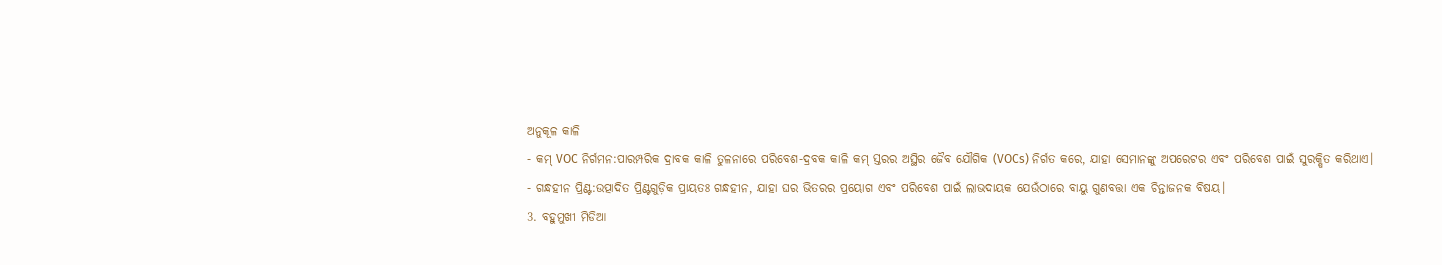ଅନୁକୂଳ କାଳି
- କମ୍ VOC ନିର୍ଗମନ:ପାରମ୍ପରିକ ଦ୍ରାବକ କାଳି ତୁଳନାରେ ପରିବେଶ-ଦ୍ରବକ କାଳି କମ୍ ସ୍ତରର ଅସ୍ଥିର ଜୈବ ଯୌଗିକ (VOCs) ନିର୍ଗତ କରେ, ଯାହା ସେମାନଙ୍କୁ ଅପରେଟର ଏବଂ ପରିବେଶ ପାଇଁ ସୁରକ୍ଷିତ କରିଥାଏ।
- ଗନ୍ଧହୀନ ପ୍ରିଣ୍ଟ:ଉତ୍ପାଦିତ ପ୍ରିଣ୍ଟଗୁଡ଼ିକ ପ୍ରାୟତଃ ଗନ୍ଧହୀନ, ଯାହା ଘର ଭିତରର ପ୍ରୟୋଗ ଏବଂ ପରିବେଶ ପାଇଁ ଲାଭଦାୟକ ଯେଉଁଠାରେ ବାୟୁ ଗୁଣବତ୍ତା ଏକ ଚିନ୍ତାଜନକ ବିଷୟ।
3. ବହୁମୁଖୀ ମିଡିଆ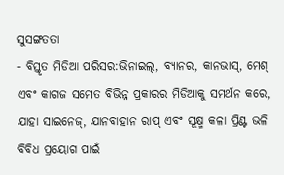ସୁସଙ୍ଗତତା
- ବିସ୍ତୃତ ମିଡିଆ ପରିସର:ଭିନାଇଲ୍, ବ୍ୟାନର, କାନଭାସ୍, ମେଶ୍ ଏବଂ କାଗଜ ସମେତ ବିଭିନ୍ନ ପ୍ରକାରର ମିଡିଆକୁ ସମର୍ଥନ କରେ, ଯାହା ସାଇନେଜ୍, ଯାନବାହାନ ରାପ୍ ଏବଂ ସୂକ୍ଷ୍ମ କଳା ପ୍ରିଣ୍ଟ ଭଳି ବିବିଧ ପ୍ରୟୋଗ ପାଇଁ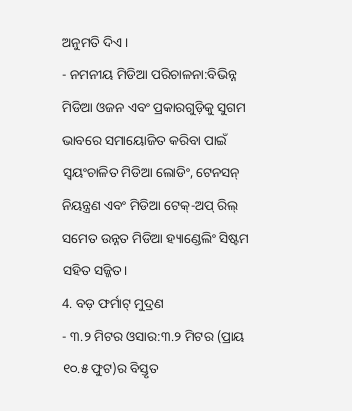ଅନୁମତି ଦିଏ।
- ନମନୀୟ ମିଡିଆ ପରିଚାଳନା:ବିଭିନ୍ନ ମିଡିଆ ଓଜନ ଏବଂ ପ୍ରକାରଗୁଡ଼ିକୁ ସୁଗମ ଭାବରେ ସମାୟୋଜିତ କରିବା ପାଇଁ ସ୍ୱୟଂଚାଳିତ ମିଡିଆ ଲୋଡିଂ, ଟେନସନ୍ ନିୟନ୍ତ୍ରଣ ଏବଂ ମିଡିଆ ଟେକ୍-ଅପ୍ ରିଲ୍ ସମେତ ଉନ୍ନତ ମିଡିଆ ହ୍ୟାଣ୍ଡେଲିଂ ସିଷ୍ଟମ ସହିତ ସଜ୍ଜିତ।
4. ବଡ଼ ଫର୍ମାଟ୍ ମୁଦ୍ରଣ
- ୩.୨ ମିଟର ଓସାର:୩.୨ ମିଟର (ପ୍ରାୟ ୧୦.୫ ଫୁଟ)ର ବିସ୍ତୃତ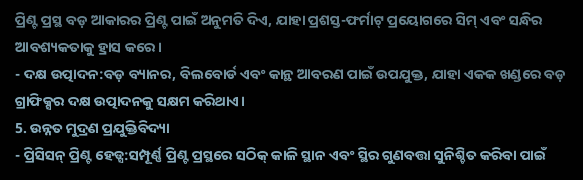ପ୍ରିଣ୍ଟ ପ୍ରସ୍ଥ ବଡ଼ ଆକାରର ପ୍ରିଣ୍ଟ ପାଇଁ ଅନୁମତି ଦିଏ, ଯାହା ପ୍ରଶସ୍ତ-ଫର୍ମାଟ୍ ପ୍ରୟୋଗରେ ସିମ୍ ଏବଂ ସନ୍ଧିର ଆବଶ୍ୟକତାକୁ ହ୍ରାସ କରେ।
- ଦକ୍ଷ ଉତ୍ପାଦନ:ବଡ଼ ବ୍ୟାନର, ବିଲବୋର୍ଡ ଏବଂ କାନ୍ଥ ଆବରଣ ପାଇଁ ଉପଯୁକ୍ତ, ଯାହା ଏକକ ଖଣ୍ଡରେ ବଡ଼ ଗ୍ରାଫିକ୍ସର ଦକ୍ଷ ଉତ୍ପାଦନକୁ ସକ୍ଷମ କରିଥାଏ।
5. ଉନ୍ନତ ମୁଦ୍ରଣ ପ୍ରଯୁକ୍ତିବିଦ୍ୟା
- ପ୍ରିସିସନ୍ ପ୍ରିଣ୍ଟ ହେଡ୍ସ:ସମ୍ପୂର୍ଣ୍ଣ ପ୍ରିଣ୍ଟ ପ୍ରସ୍ଥରେ ସଠିକ୍ କାଳି ସ୍ଥାନ ଏବଂ ସ୍ଥିର ଗୁଣବତ୍ତା ସୁନିଶ୍ଚିତ କରିବା ପାଇଁ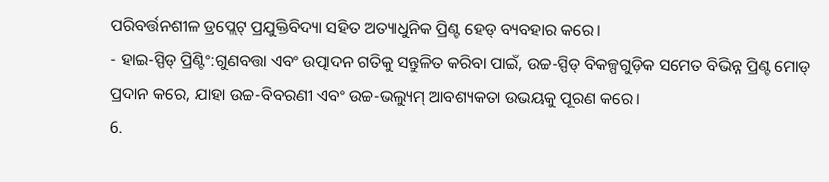ପରିବର୍ତ୍ତନଶୀଳ ଡ୍ରପ୍ଲେଟ୍ ପ୍ରଯୁକ୍ତିବିଦ୍ୟା ସହିତ ଅତ୍ୟାଧୁନିକ ପ୍ରିଣ୍ଟ ହେଡ୍ ବ୍ୟବହାର କରେ।
- ହାଇ-ସ୍ପିଡ୍ ପ୍ରିଣ୍ଟିଂ:ଗୁଣବତ୍ତା ଏବଂ ଉତ୍ପାଦନ ଗତିକୁ ସନ୍ତୁଳିତ କରିବା ପାଇଁ, ଉଚ୍ଚ-ସ୍ପିଡ୍ ବିକଳ୍ପଗୁଡ଼ିକ ସମେତ ବିଭିନ୍ନ ପ୍ରିଣ୍ଟ ମୋଡ୍ ପ୍ରଦାନ କରେ, ଯାହା ଉଚ୍ଚ-ବିବରଣୀ ଏବଂ ଉଚ୍ଚ-ଭଲ୍ୟୁମ୍ ଆବଶ୍ୟକତା ଉଭୟକୁ ପୂରଣ କରେ।
6.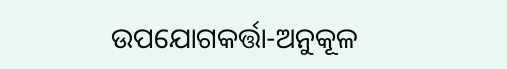ଉପଯୋଗକର୍ତ୍ତା-ଅନୁକୂଳ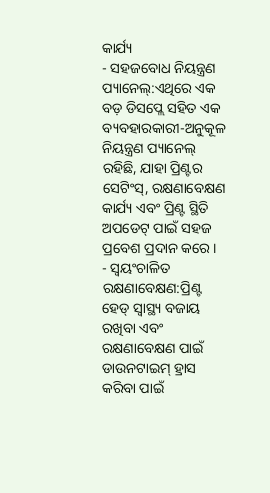କାର୍ଯ୍ୟ
- ସହଜବୋଧ ନିୟନ୍ତ୍ରଣ ପ୍ୟାନେଲ୍:ଏଥିରେ ଏକ ବଡ଼ ଡିସପ୍ଲେ ସହିତ ଏକ ବ୍ୟବହାରକାରୀ-ଅନୁକୂଳ ନିୟନ୍ତ୍ରଣ ପ୍ୟାନେଲ୍ ରହିଛି, ଯାହା ପ୍ରିଣ୍ଟର ସେଟିଂସ୍, ରକ୍ଷଣାବେକ୍ଷଣ କାର୍ଯ୍ୟ ଏବଂ ପ୍ରିଣ୍ଟ ସ୍ଥିତି ଅପଡେଟ୍ ପାଇଁ ସହଜ ପ୍ରବେଶ ପ୍ରଦାନ କରେ।
- ସ୍ୱୟଂଚାଳିତ ରକ୍ଷଣାବେକ୍ଷଣ:ପ୍ରିଣ୍ଟ ହେଡ୍ ସ୍ୱାସ୍ଥ୍ୟ ବଜାୟ ରଖିବା ଏବଂ ରକ୍ଷଣାବେକ୍ଷଣ ପାଇଁ ଡାଉନଟାଇମ୍ ହ୍ରାସ କରିବା ପାଇଁ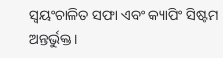ସ୍ୱୟଂଚାଳିତ ସଫା ଏବଂ କ୍ୟାପିଂ ସିଷ୍ଟମ ଅନ୍ତର୍ଭୁକ୍ତ।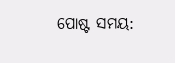ପୋଷ୍ଟ ସମୟ: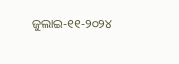ଜୁଲାଇ-୧୧-୨୦୨୪